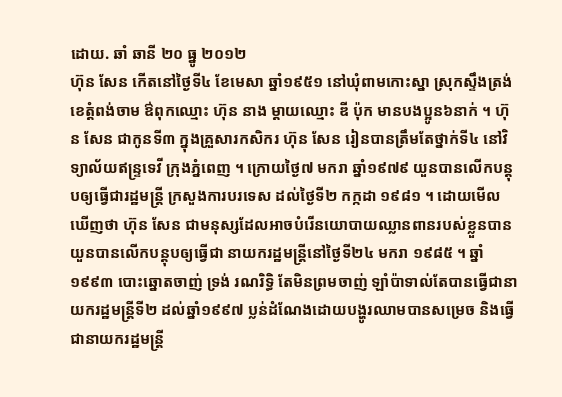ដោយ. ឆាំ ឆានី ២០ ធ្នូ ២០១២
ហ៊ុន សែន កើតនៅថ្ងៃទី៤ ខែមេសា ឆ្នាំ១៩៥១ នៅឃុំពាមកោះស្នា ស្រុកស្ទឹងត្រង់ ខេត្តំពង់ចាម ឳពុកឈ្មោះ ហ៊ុន នាង ម្តាយឈ្មោះ ឌី ប៉ុក មានបងប្អូន៦នាក់ ។ ហ៊ុន សែន ជាកូនទី៣ ក្នុងគ្រួសារកសិករ ហ៊ុន សែន រៀនបានត្រឹមតែថ្នាក់ទី៤ នៅវិទ្យាល័យឥន្ទ្រទេវី ក្រុងភ្នំពេញ ។ ក្រោយថ្ងៃ៧ មករា ឆ្នាំ១៩៧៩ យួនបានលើកបន្តុបឲ្យធ្វើជារដ្ឋមន្ត្រី ក្រសួងការបរទេស ដល់ថ្ងៃទី២ កក្កដា ១៩៨១ ។ ដោយមើលឃើញថា ហ៊ុន សែន ជាមនុស្សដែលអាចបំរើនយោបាយឈ្លានពានរបស់ខ្លួនបាន យួនបានលើកបន្តុបឲ្យធ្វើជា នាយករដ្ឋមន្តី្រនៅថ្ងៃទី២៤ មករា ១៩៨៥ ។ ឆ្នាំ១៩៩៣ បោះឆ្នោតចាញ់ ទ្រង់ រណរិទ្ធិ តែមិនព្រមចាញ់ ឡាំប៉ាទាល់តែបានធ្វើជានាយករដ្ឋមន្ត្រីទី២ ដល់ឆ្នាំ១៩៩៧ ប្លន់ដំណែងដោយបង្ហូរឈាមបានសម្រេច និងធ្វើជានាយករដ្ឋមន្ត្រី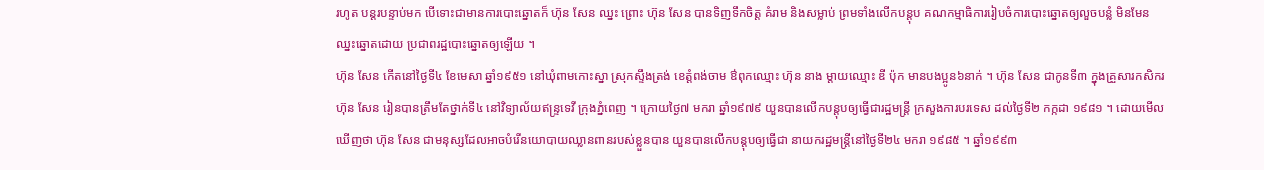រហូត បន្តរបន្ទាប់មក បើទោះជាមានការបោះឆ្នោតក៏ ហ៊ុន សែន ឈ្នះ ព្រោះ ហ៊ុន សែន បានទិញទឹកចិត្ត គំរាម និងសម្លាប់ ព្រមទាំងលើកបន្តុប គណកម្មាធិការរៀបចំការបោះឆ្នោតឲ្យលួចបន្លំ មិនមែនឈ្នះឆ្នោតដោយ ប្រជាពរដ្ឋបោះឆ្នោតឲ្យឡើយ ។
ហ៊ុន សែន កើតនៅថ្ងៃទី៤ ខែមេសា ឆ្នាំ១៩៥១ នៅឃុំពាមកោះស្នា ស្រុកស្ទឹងត្រង់ ខេត្តំពង់ចាម ឳពុកឈ្មោះ ហ៊ុន នាង ម្តាយឈ្មោះ ឌី ប៉ុក មានបងប្អូន៦នាក់ ។ ហ៊ុន សែន ជាកូនទី៣ ក្នុងគ្រួសារកសិករ ហ៊ុន សែន រៀនបានត្រឹមតែថ្នាក់ទី៤ នៅវិទ្យាល័យឥន្ទ្រទេវី ក្រុងភ្នំពេញ ។ ក្រោយថ្ងៃ៧ មករា ឆ្នាំ១៩៧៩ យួនបានលើកបន្តុបឲ្យធ្វើជារដ្ឋមន្ត្រី ក្រសួងការបរទេស ដល់ថ្ងៃទី២ កក្កដា ១៩៨១ ។ ដោយមើលឃើញថា ហ៊ុន សែន ជាមនុស្សដែលអាចបំរើនយោបាយឈ្លានពានរបស់ខ្លួនបាន យួនបានលើកបន្តុបឲ្យធ្វើជា នាយករដ្ឋមន្តី្រនៅថ្ងៃទី២៤ មករា ១៩៨៥ ។ ឆ្នាំ១៩៩៣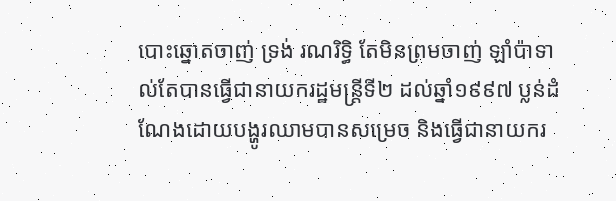បោះឆ្នោតចាញ់ ទ្រង់ រណរិទ្ធិ តែមិនព្រមចាញ់ ឡាំប៉ាទាល់តែបានធ្វើជានាយករដ្ឋមន្ត្រីទី២ ដល់ឆ្នាំ១៩៩៧ ប្លន់ដំណែងដោយបង្ហូរឈាមបានសម្រេច និងធ្វើជានាយករ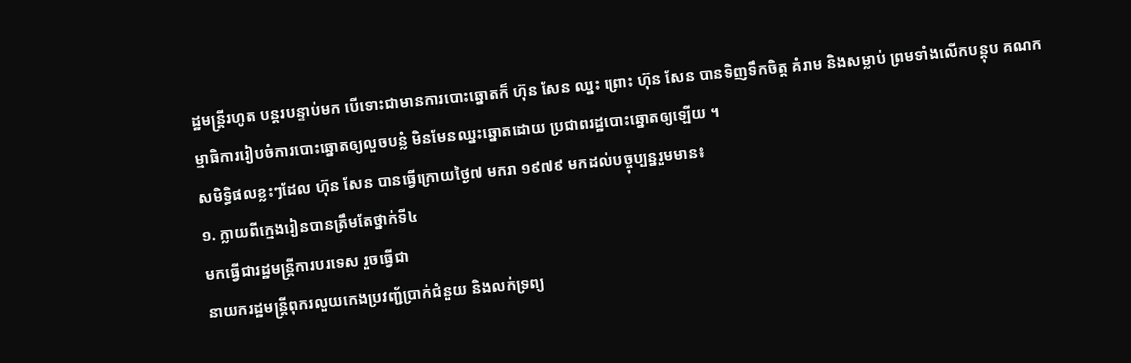ដ្ឋមន្ត្រីរហូត បន្តរបន្ទាប់មក បើទោះជាមានការបោះឆ្នោតក៏ ហ៊ុន សែន ឈ្នះ ព្រោះ ហ៊ុន សែន បានទិញទឹកចិត្ត គំរាម និងសម្លាប់ ព្រមទាំងលើកបន្តុប គណកម្មាធិការរៀបចំការបោះឆ្នោតឲ្យលួចបន្លំ មិនមែនឈ្នះឆ្នោតដោយ ប្រជាពរដ្ឋបោះឆ្នោតឲ្យឡើយ ។
សមិទ្ធិផលខ្លះៗដែល ហ៊ុន សែន បានធ្វើក្រោយថ្ងៃ៧ មករា ១៩៧៩ មកដល់បច្ចុប្បន្នរួមមាន៖
១. ក្លាយពីក្មេងរៀនបានត្រឹមតែថ្នាក់ទី៤
មកធ្វើជារដ្ឋមន្ត្រីការបរទេស រួចធ្វើជា
នាយករដ្ឋមន្ត្រីពុករលួយកេងប្រវញ្ជ័ប្រាក់ជំនួយ និងលក់ទ្រព្យ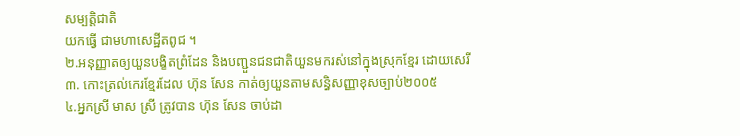សម្បត្តិជាតិ
យកធ្វើ ជាមហាសេដ្ឋីតពូជ ។
២.អនុញ្ញាតឲ្យយួនបង្ខិតព្រំដែន និងបញ្ជួនជនជាតិយួនមករស់នៅក្នុងស្រុកខ្មែរ ដោយសេរី
៣. កោះត្រល់កេរខ្មែរដែល ហ៊ុន សែន កាត់ឲ្យយួនតាមសន្ធិសញ្ញាខុសច្បាប់២០០៥
៤.អ្នកស្រី មាស ស្រី ត្រូវបាន ហ៊ុន សែន ចាប់ដា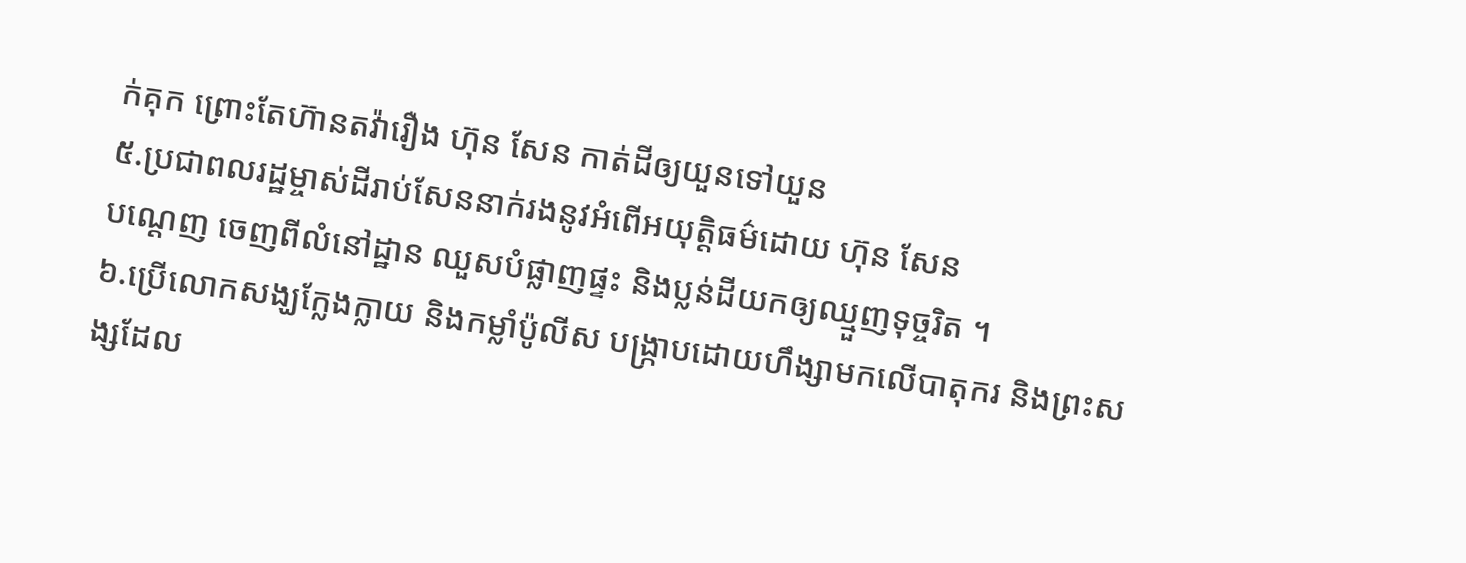ក់គុក ព្រោះតែហ៊ានតវ៉ារឿង ហ៊ុន សែន កាត់ដីឲ្យយួនទៅយួន
៥.ប្រជាពលរដ្ឋម្ចាស់ដីរាប់សែននាក់រងនូវអំពើអយុត្តិធម៌ដោយ ហ៊ុន សែន
បណ្តេញ ចេញពីលំនៅដ្ឋាន ឈួសបំផ្លាញផ្ទះ និងប្លន់ដីយកឲ្យឈ្មួញទុច្ចរិត ។
៦.ប្រើលោកសង្ឃក្លែងក្លាយ និងកម្លាំប៉ូលីស បង្ក្រាបដោយហឹង្សាមកលើបាតុករ និងព្រះសង្សដែល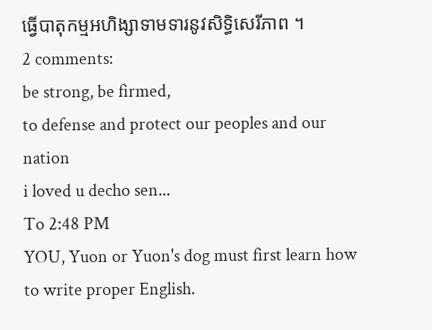ធ្វើបាតុកម្មអហិង្សាទាមទារនូវសិទ្ធិសេរីភាព ។
2 comments:
be strong, be firmed,
to defense and protect our peoples and our nation
i loved u decho sen...
To 2:48 PM
YOU, Yuon or Yuon's dog must first learn how to write proper English.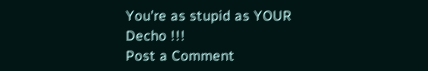You're as stupid as YOUR Decho !!!
Post a Comment